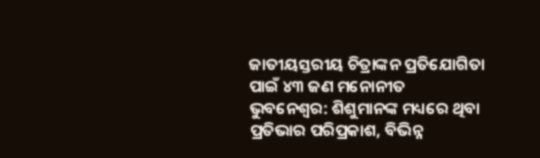ଜାତୀୟସ୍ତରୀୟ ଚିତ୍ରାଙ୍କନ ପ୍ରତିଯୋଗିତା ପାଇଁ ୪୩ ଜଣ ମନୋନୀତ
ଭୁବନେଶ୍ବର: ଶିଶୁମାନଙ୍କ ମଧ୍ୟରେ ଥିବା ପ୍ରତିଭାର ପରିପ୍ରକାଶ, ବିଭିନ୍ନ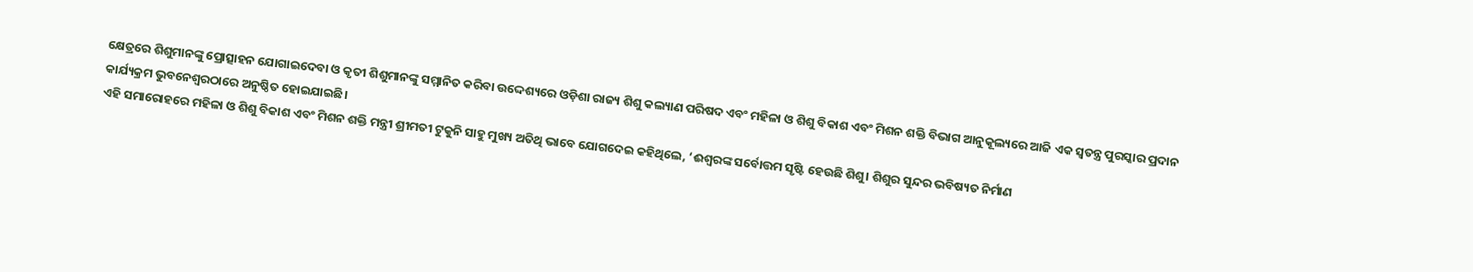କ୍ଷେତ୍ରରେ ଶିଶୁମାନଙ୍କୁ ପ୍ରୋତ୍ସାହନ ଯୋଗାଇଦେବା ଓ କୃତୀ ଶିଶୁମାନଙ୍କୁ ସମ୍ମାନିତ କରିବା ଉଦ୍ଦେଶ୍ୟରେ ଓଡ଼ିଶା ରାଜ୍ୟ ଶିଶୁ କଲ୍ୟାଣ ପରିଷଦ ଏବଂ ମହିଳା ଓ ଶିଶୁ ବିକାଶ ଏବଂ ମିଶନ ଶକ୍ତି ବିଭାଗ ଆନୁକୂଲ୍ୟରେ ଆଜି ଏକ ସ୍ୱତନ୍ତ୍ର ପୁରସ୍କାର ପ୍ରଦାନ କାର୍ଯ୍ୟକ୍ରମ ଭୁବନେଶ୍ୱରଠାରେ ଅନୁଷ୍ଠିତ ହୋଇଯାଇଛି।
ଏହି ସମାରୋହରେ ମହିଳା ଓ ଶିଶୁ ବିକାଶ ଏବଂ ମିଶନ ଶକ୍ତି ମନ୍ତ୍ରୀ ଶ୍ରୀମତୀ ଟୁକୁନି ସାହୁ ମୁଖ୍ୟ ଅତିଥି ଭାବେ ଯୋଗଦେଇ କହିଥିଲେ, ‘ଈଶ୍ୱରଙ୍କ ସର୍ବୋତ୍ତମ ସୃଷ୍ଟି ହେଉଛି ଶିଶୁ। ଶିଶୁର ସୁନ୍ଦର ଭବିଷ୍ୟତ ନିର୍ମାଣ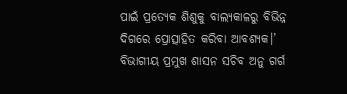ପାଇଁ ପ୍ରତ୍ୟେକ ଶିଶୁକୁ ବାଲ୍ୟକାଳରୁ ବିଭିନ୍ନ ଦିଗରେ ପ୍ରୋତ୍ସାହିତ କରିବା ଆବଶ୍ୟକ।’ ବିଭାଗୀୟ ପ୍ରମୁଖ ଶାସନ ସଚିବ ଅନୁ ଗର୍ଗ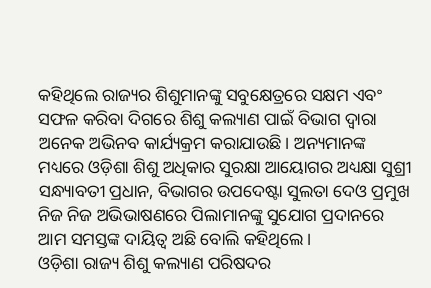କହିଥିଲେ ରାଜ୍ୟର ଶିଶୁମାନଙ୍କୁ ସବୁକ୍ଷେତ୍ରରେ ସକ୍ଷମ ଏବଂ ସଫଳ କରିବା ଦିଗରେ ଶିଶୁ କଲ୍ୟାଣ ପାଇଁ ବିଭାଗ ଦ୍ୱାରା ଅନେକ ଅଭିନବ କାର୍ଯ୍ୟକ୍ରମ କରାଯାଉଛି। ଅନ୍ୟମାନଙ୍କ ମଧ୍ୟରେ ଓଡ଼ିଶା ଶିଶୁ ଅଧିକାର ସୁରକ୍ଷା ଆୟୋଗର ଅଧ୍ୟକ୍ଷା ସୁଶ୍ରୀ ସନ୍ଧ୍ୟାବତୀ ପ୍ରଧାନ, ବିଭାଗର ଉପଦେଷ୍ଟା ସୁଲତା ଦେଓ ପ୍ରମୁଖ ନିଜ ନିଜ ଅଭିଭାଷଣରେ ପିଲାମାନଙ୍କୁ ସୁଯୋଗ ପ୍ରଦାନରେ ଆମ ସମସ୍ତଙ୍କ ଦାୟିତ୍ୱ ଅଛି ବୋଲି କହିଥିଲେ।
ଓଡ଼ିଶା ରାଜ୍ୟ ଶିଶୁ କଲ୍ୟାଣ ପରିଷଦର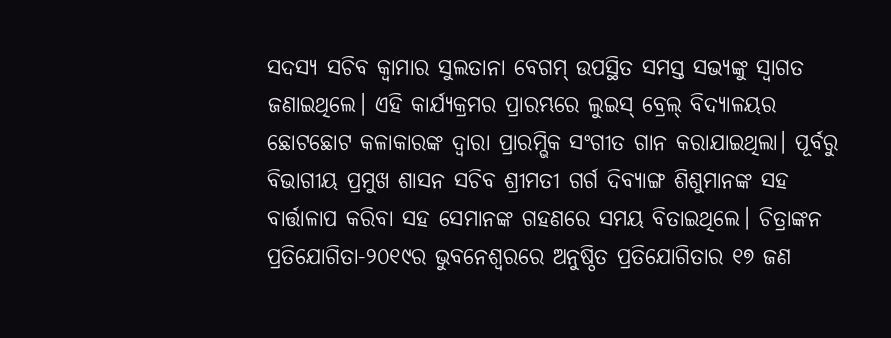ସଦସ୍ୟ ସଚିବ କ୍ୱାମାର ସୁଲତାନା ବେଗମ୍ ଉପସ୍ଥିତ ସମସ୍ତ ସଭ୍ୟଙ୍କୁ ସ୍ୱାଗତ ଜଣାଇଥିଲେ। ଏହି କାର୍ଯ୍ୟକ୍ରମର ପ୍ରାରମ୍ଭରେ ଲୁଇସ୍ ବ୍ରେଲ୍ ବିଦ୍ୟାଳୟର ଛୋଟଛୋଟ କଳାକାରଙ୍କ ଦ୍ୱାରା ପ୍ରାରମ୍ଭିକ ସଂଗୀତ ଗାନ କରାଯାଇଥିଲା। ପୂର୍ବରୁ ବିଭାଗୀୟ ପ୍ରମୁଖ ଶାସନ ସଚିବ ଶ୍ରୀମତୀ ଗର୍ଗ ଦିବ୍ୟାଙ୍ଗ ଶିଶୁମାନଙ୍କ ସହ ବାର୍ତ୍ତାଳାପ କରିବା ସହ ସେମାନଙ୍କ ଗହଣରେ ସମୟ ବିତାଇଥିଲେ। ଚିତ୍ରାଙ୍କନ ପ୍ରତିଯୋଗିତା-୨୦୧୯ର ଭୁବନେଶ୍ୱରରେ ଅନୁଷ୍ଠିତ ପ୍ରତିଯୋଗିତାର ୧୭ ଜଣ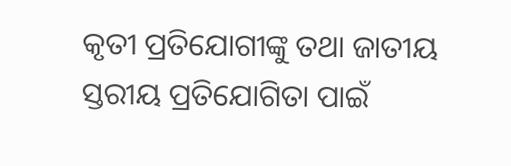କୃତୀ ପ୍ରତିଯୋଗୀଙ୍କୁ ତଥା ଜାତୀୟ ସ୍ତରୀୟ ପ୍ରତିଯୋଗିତା ପାଇଁ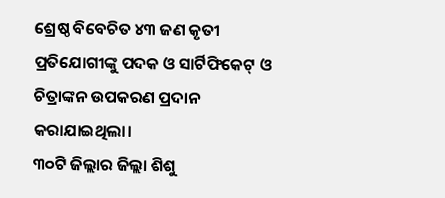ଶ୍ରେଷ୍ଠ ବିବେଚିତ ୪୩ ଜଣ କୃତୀ ପ୍ରତିଯୋଗୀଙ୍କୁ ପଦକ ଓ ସାର୍ଟିଫିକେଟ୍ ଓ
ଚିତ୍ରାଙ୍କନ ଉପକରଣ ପ୍ରଦାନ କରାଯାଇଥିଲା।
୩୦ଟି ଜିଲ୍ଲାର ଜିଲ୍ଲା ଶିଶୁ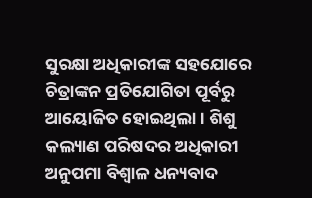ସୁରକ୍ଷା ଅଧିକାରୀଙ୍କ ସହଯୋରେ ଚିତ୍ରାଙ୍କନ ପ୍ରତିଯୋଗିତା ପୂର୍ବରୁ ଆୟୋଜିତ ହୋଇଥିଲା। ଶିଶୁ କଲ୍ୟାଣ ପରିଷଦର ଅଧିକାରୀ ଅନୁପମା ବିଶ୍ୱାଳ ଧନ୍ୟବାଦ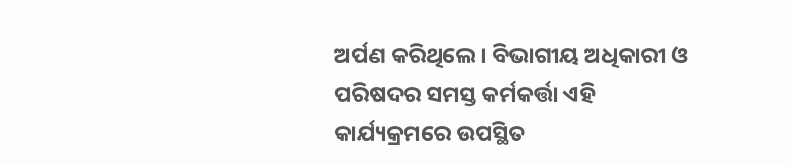ଅର୍ପଣ କରିଥିଲେ। ବିଭାଗୀୟ ଅଧିକାରୀ ଓ ପରିଷଦର ସମସ୍ତ କର୍ମକର୍ତ୍ତା ଏହି କାର୍ଯ୍ୟକ୍ରମରେ ଉପସ୍ଥିତ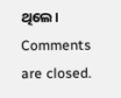ଥିଲେ।
Comments are closed.